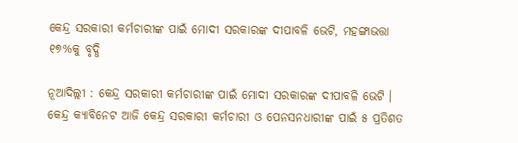କେନ୍ଦ୍ର ସରକାରୀ କର୍ମଚାରୀଙ୍କ ପାଇଁ ମୋଦୀ ସରକାରଙ୍କ ଦୀପାବଳି ଭେଟି, ମହଙ୍ଗାଭତ୍ତା ୧୭%କୁ ବୃଦ୍ଧି

ନୂଆଦିଲ୍ଲୀ : କେନ୍ଦ୍ର ସରକାରୀ କର୍ମଚାରୀଙ୍କ ପାଇଁ ମୋଦୀ ସରକାରଙ୍କ ଦୀପାବଳି ଭେଟି । କେନ୍ଦ୍ର କ୍ୟାବିନେଟ ଆଜି କେନ୍ଦ୍ର ସରକାରୀ କର୍ମଚାରୀ ଓ ପେନସନଧାରୀଙ୍କ ପାଇଁ ୫ ପ୍ରତିଶତ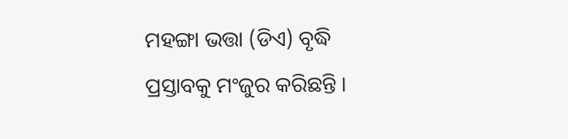ମହଙ୍ଗା ଭତ୍ତା (ଡିଏ) ବୃଦ୍ଧି ପ୍ରସ୍ତାବକୁ ମଂଜୁର କରିଛନ୍ତି ।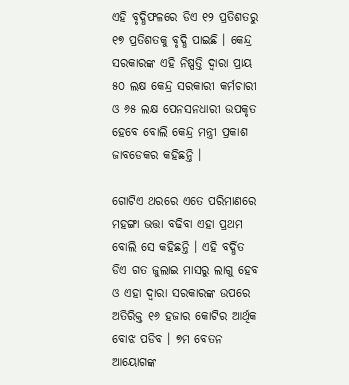ଏହି ବୃଦ୍ଧିଫଳରେ ଡିଏ ୧୨ ପ୍ରତିଶତରୁ ୧୭ ପ୍ରତିଶତକୁ ବୃଦ୍ଧି ପାଇଛି । କେନ୍ଦ୍ର ସରକାରଙ୍କ ଏହି ନିଷ୍ପତ୍ତି ଦ୍ୱାରା ପ୍ରାୟ ୫୦ ଲକ୍ଷ କେନ୍ଦ୍ର ସରକାରୀ କର୍ମଚାରୀ ଓ ୬୫ ଲକ୍ଷ ପେନସନଧାରୀ ଉପକୃତ ହେବେ ବୋଲି କେନ୍ଦ୍ର ମନ୍ତ୍ରୀ ପ୍ରକାଶ ଜାବଡେକର କହିଛନ୍ତି ।

ଗୋଟିଏ ଥରରେ ଏତେ ପରିମାଣରେ ମହଙ୍ଗା ଭତ୍ତା ବଢିବା ଏହା ପ୍ରଥମ ବୋଲି ସେ କହିଛନ୍ତି । ଏହି ବର୍ଦ୍ଧିତ ଡିଏ ଗତ ଜୁଲାଇ ମାସରୁ ଲାଗୁ ହେବ ଓ ଏହା ଦ୍ୱାରା ସରକାରଙ୍କ ଉପରେ ଅତିରିକ୍ତ ୧୬ ହଜାର କୋଟିର ଆର୍ଥିକ ବୋଝ ପଡିବ । ୭ମ ବେତନ ଆୟୋଗଙ୍କ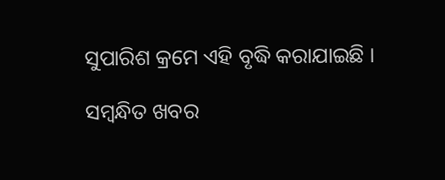ସୁପାରିଶ କ୍ରମେ ଏହି ବୃଦ୍ଧି କରାଯାଇଛି ।

ସମ୍ବନ୍ଧିତ ଖବର